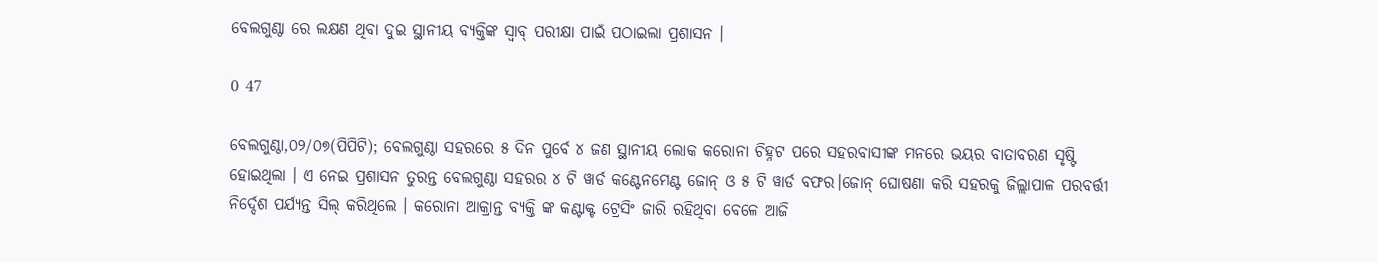ବେଲଗୁଣ୍ଠା ରେ ଲକ୍ଷଣ ଥିବା ଦୁଇ ସ୍ଥାନୀୟ ବ୍ୟକ୍ତିଙ୍କ ସ୍ୱାବ୍ ପରୀକ୍ଷା ପାଇଁ ପଠାଇଲା ପ୍ରଶାସନ ।

0 47

ବେଲଗୁଣ୍ଠା,୦୨/୦୭(ପିପିଟି); ବେଲଗୁଣ୍ଠା ସହରରେ ୫ ଦିନ ପୁର୍ବେ ୪ ଜଣ ସ୍ଥାନୀୟ ଲୋକ କରୋନା ଚିହ୍ନଟ ପରେ ସହରବାସୀଙ୍କ ମନରେ ଭୟର ବାତାବରଣ ସୃଷ୍ଟି ହୋଇଥିଲା । ଏ ନେଇ ପ୍ରଶାସନ ତୁରନ୍ତ ବେଲଗୁଣ୍ଠା ସହରର ୪ ଟି ୱାର୍ଡ କଣ୍ଟେନମେଣ୍ଟ ଜୋନ୍ ଓ ୫ ଟି ୱାର୍ଡ ବଫର।ଜୋନ୍ ଘୋଷଣା କରି ସହରକୁ ଜିଲ୍ଲାପାଳ ପରବର୍ତ୍ତୀ ନିର୍ଦ୍ଦେଶ ପର୍ଯ୍ୟନ୍ତ ସିଲ୍ କରିଥିଲେ । କରୋନା ଆକ୍ରାନ୍ତ ବ୍ୟକ୍ତି ଙ୍କ କଣ୍ଟାକ୍ଟ ଟ୍ରେସିଂ ଜାରି ରହିଥିବା ବେଳେ ଆଜି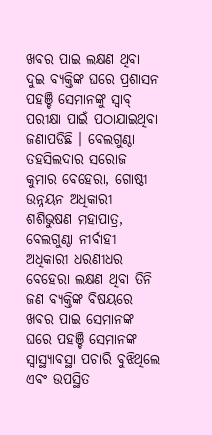ଖବର ପାଇ ଲକ୍ଷଣ ଥିବା ଦୁଇ ବ୍ୟକ୍ତିଙ୍କ ଘରେ ପ୍ରଶାସନ ପହଞ୍ଚି ସେମାନଙ୍କୁ ସ୍ୱାବ୍ ପରୀକ୍ଷା ପାଇଁ ପଠାଯାଇଥିବା ଜଣାପଡିଛି । ବେଲଗୁଣ୍ଠା ତହସିଲଦାର ସରୋଜ କୁମାର ବେହେରା, ଗୋଷ୍ଠୀ ଉନ୍ନୟନ ଅଧିକାରୀ ଶଶିଭୁଷଣ ମହାପାତ୍ର, ବେଲଗୁଣ୍ଠା ନୀର୍ବାହୀ ଅଧିକାରୀ ଧରଣୀଧର ବେହେରା ଲକ୍ଷଣ ଥିବା ତିନି ଜଣ ବ୍ୟକ୍ତିଙ୍କ ବିଷୟରେ ଖବର ପାଇ ସେମାନଙ୍କ ଘରେ ପହଞ୍ଚି ସେମାନଙ୍କ ସ୍ୱାସ୍ଥ୍ୟାବସ୍ଥା ପଚାରି ବୁଝିଥିଲେ ଏବଂ ଉପସ୍ଥିତ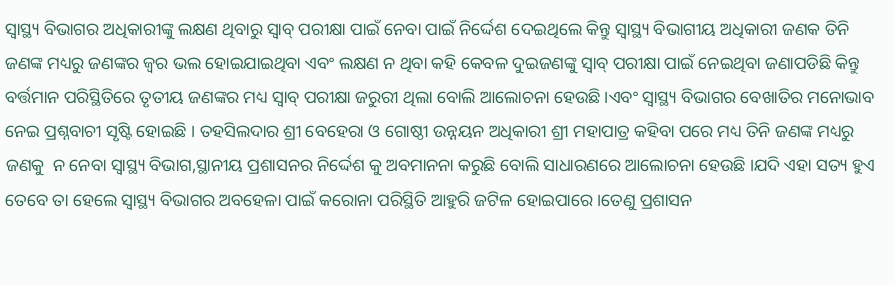ସ୍ୱାସ୍ଥ୍ୟ ବିଭାଗର ଅଧିକାରୀଙ୍କୁ ଲକ୍ଷଣ ଥିବାରୁ ସ୍ୱାବ୍ ପରୀକ୍ଷା ପାଇଁ ନେବା ପାଇଁ ନିର୍ଦ୍ଦେଶ ଦେଇଥିଲେ କିନ୍ତୁ ସ୍ୱାସ୍ଥ୍ୟ ବିଭାଗୀୟ ଅଧିକାରୀ ଜଣକ ତିନି ଜଣଙ୍କ ମଧ୍ୟରୁ ଜଣଙ୍କର ଜ୍ୱର ଭଲ ହୋଇଯାଇଥିବା ଏବଂ ଲକ୍ଷଣ ନ ଥିବା କହି କେବଳ ଦୁଇଜଣଙ୍କୁ ସ୍ୱାବ୍ ପରୀକ୍ଷା ପାଇଁ ନେଇଥିବା ଜଣାପଡିଛି କିନ୍ତୁ ବର୍ତ୍ତମାନ ପରିସ୍ଥିତିରେ ତୃତୀୟ ଜଣଙ୍କର ମଧ୍ୟ ସ୍ୱାବ୍ ପରୀକ୍ଷା ଜରୁରୀ ଥିଲା ବୋଲି ଆଲୋଚନା ହେଉଛି ।ଏବଂ ସ୍ୱାସ୍ଥ୍ୟ ବିଭାଗର ବେଖାତିର ମନୋଭାବ ନେଇ ପ୍ରଶ୍ନବାଚୀ ସୃଷ୍ଟି ହୋଇଛି । ତହସିଲଦାର ଶ୍ରୀ ବେହେରା ଓ ଗୋଷ୍ଠୀ ଉନ୍ନୟନ ଅଧିକାରୀ ଶ୍ରୀ ମହାପାତ୍ର କହିବା ପରେ ମଧ୍ୟ ତିନି ଜଣଙ୍କ ମଧ୍ୟରୁ ଜଣକୁ  ନ ନେବା ସ୍ୱାସ୍ଥ୍ୟ ବିଭାଗ,ସ୍ଥାନୀୟ ପ୍ରଶାସନର ନିର୍ଦ୍ଦେଶ କୁ ଅବମାନନା କରୁଛି ବୋଲି ସାଧାରଣରେ ଆଲୋଚନା ହେଉଛି ।ଯଦି ଏହା ସତ୍ୟ ହୁଏ ତେବେ ତା ହେଲେ ସ୍ୱାସ୍ଥ୍ୟ ବିଭାଗର ଅବହେଳା ପାଇଁ କରୋନା ପରିସ୍ଥିତି ଆହୁରି ଜଟିଳ ହୋଇପାରେ ।ତେଣୁ ପ୍ରଶାସନ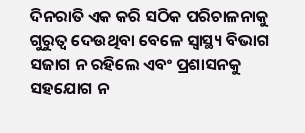ଦିନରାତି ଏକ କରି ସଠିକ ପରିଚାଳନାକୁ ଗୁରୁତ୍ୱ ଦେଉଥିବା ବେଳେ ସ୍ୱାସ୍ଥ୍ୟ ବିଭାଗ ସଜାଗ ନ ରହିଲେ ଏବଂ ପ୍ରଶାସନକୁ ସହଯୋଗ ନ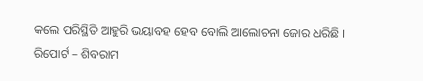କଲେ ପରିସ୍ଥିତି ଆହୁରି ଭୟାବହ ହେବ ବୋଲି ଆଲୋଚନା ଜୋର ଧରିଛି ।
ରିପୋର୍ଟ – ଶିବରାମ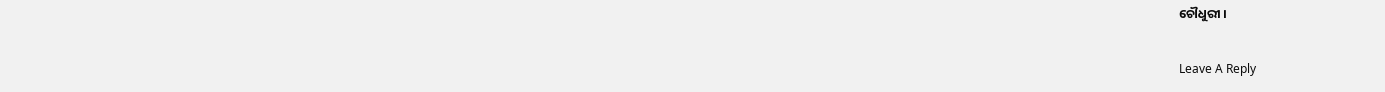ଚୌଧୁରୀ ।

Leave A Reply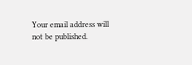Your email address will not be published.